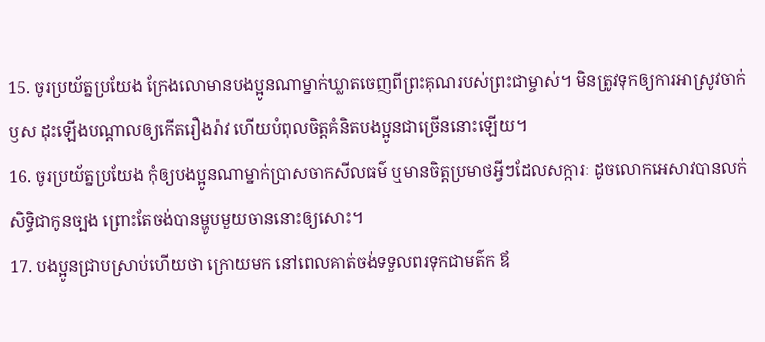15. ចូរប្រយ័ត្នប្រយែង ក្រែងលោមានបងប្អូនណាម្នាក់ឃ្លាតចេញពីព្រះគុណរបស់ព្រះជាម្ចាស់។ មិនត្រូវទុកឲ្យការអាស្រូវចាក់ឫស ដុះឡើងបណ្ដាលឲ្យកើតរឿងរ៉ាវ ហើយបំពុលចិត្តគំនិតបងប្អូនជាច្រើននោះឡើយ។
16. ចូរប្រយ័ត្នប្រយែង កុំឲ្យបងប្អូនណាម្នាក់ប្រាសចាកសីលធម៌ ឬមានចិត្តប្រមាថអ្វីៗដែលសក្ការៈ ដូចលោកអេសាវបានលក់សិទ្ធិជាកូនច្បង ព្រោះតែចង់បានម្ហូបមួយចាននោះឲ្យសោះ។
17. បងប្អូនជ្រាបស្រាប់ហើយថា ក្រោយមក នៅពេលគាត់ចង់ទទួលពរទុកជាមត៌ក ឪ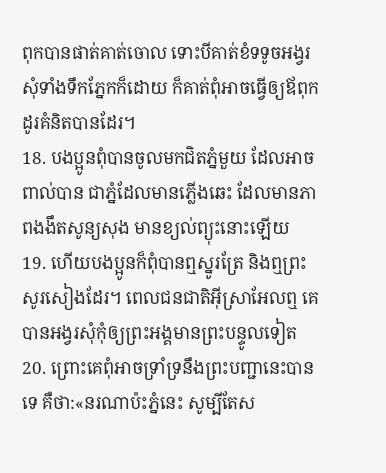ពុកបានផាត់គាត់ចោល ទោះបីគាត់ខំទទូចអង្វរសុំទាំងទឹកភ្នែកក៏ដោយ ក៏គាត់ពុំអាចធ្វើឲ្យឪពុកដូរគំនិតបានដែរ។
18. បងប្អូនពុំបានចូលមកជិតភ្នំមួយ ដែលអាចពាល់បាន ជាភ្នំដែលមានភ្លើងឆេះ ដែលមានភាពងងឹតសូន្យសុង មានខ្យល់ព្យុះនោះឡើយ
19. ហើយបងប្អូនក៏ពុំបានឮស្នូរត្រែ និងឮព្រះសូរសៀងដែរ។ ពេលជនជាតិអ៊ីស្រាអែលឮ គេបានអង្វរសុំកុំឲ្យព្រះអង្គមានព្រះបន្ទូលទៀត
20. ព្រោះគេពុំអាចទ្រាំទ្រនឹងព្រះបញ្ជានេះបានទេ គឺថា:«នរណាប៉ះភ្នំនេះ សូម្បីតែស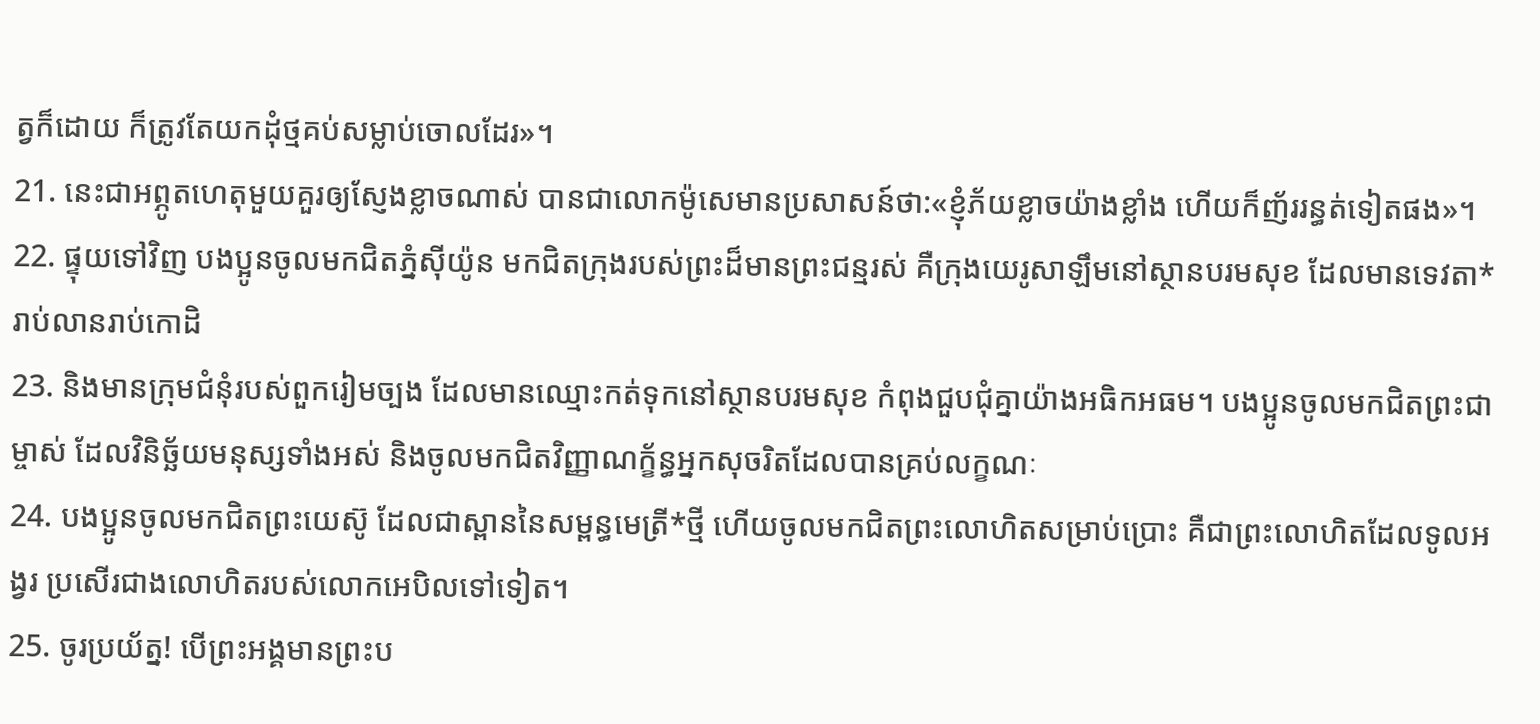ត្វក៏ដោយ ក៏ត្រូវតែយកដុំថ្មគប់សម្លាប់ចោលដែរ»។
21. នេះជាអព្ភូតហេតុមួយគួរឲ្យស្ញែងខ្លាចណាស់ បានជាលោកម៉ូសេមានប្រសាសន៍ថា:«ខ្ញុំភ័យខ្លាចយ៉ាងខ្លាំង ហើយក៏ញ័ររន្ធត់ទៀតផង»។
22. ផ្ទុយទៅវិញ បងប្អូនចូលមកជិតភ្នំស៊ីយ៉ូន មកជិតក្រុងរបស់ព្រះដ៏មានព្រះជន្មរស់ គឺក្រុងយេរូសាឡឹមនៅស្ថានបរមសុខ ដែលមានទេវតា*រាប់លានរាប់កោដិ
23. និងមានក្រុមជំនុំរបស់ពួករៀមច្បង ដែលមានឈ្មោះកត់ទុកនៅស្ថានបរមសុខ កំពុងជួបជុំគ្នាយ៉ាងអធិកអធម។ បងប្អូនចូលមកជិតព្រះជាម្ចាស់ ដែលវិនិច្ឆ័យមនុស្សទាំងអស់ និងចូលមកជិតវិញ្ញាណក្ខ័ន្ធអ្នកសុចរិតដែលបានគ្រប់លក្ខណៈ
24. បងប្អូនចូលមកជិតព្រះយេស៊ូ ដែលជាស្ពាននៃសម្ពន្ធមេត្រី*ថ្មី ហើយចូលមកជិតព្រះលោហិតសម្រាប់ប្រោះ គឺជាព្រះលោហិតដែលទូលអង្វរ ប្រសើរជាងលោហិតរបស់លោកអេបិលទៅទៀត។
25. ចូរប្រយ័ត្ន! បើព្រះអង្គមានព្រះប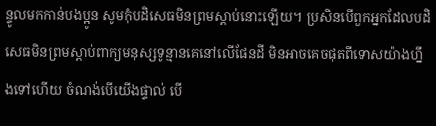ន្ទូលមកកាន់បងប្អូន សូមកុំបដិសេធមិនព្រមស្ដាប់នោះឡើយ។ ប្រសិនបើពួកអ្នកដែលបដិសេធមិនព្រមស្ដាប់ពាក្យមនុស្សទូន្មានគេនៅលើផែនដី មិនអាចគេចផុតពីទោសយ៉ាងហ្នឹងទៅហើយ ចំណង់បើយើងផ្ទាល់ បើ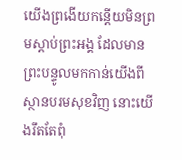យើងព្រងើយកន្តើយមិនព្រមស្ដាប់ព្រះអង្គ ដែលមានព្រះបន្ទូលមកកាន់យើងពីស្ថានបរមសុខវិញ នោះយើងរឹតតែពុំ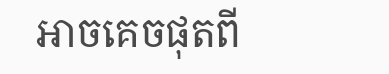អាចគេចផុតពី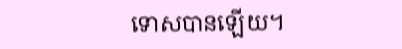ទោសបានឡើយ។